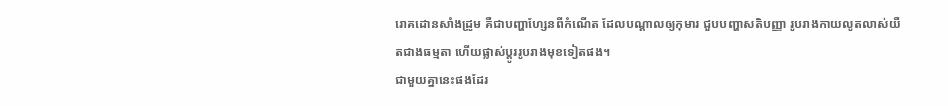រោគដោនសាំងដ្រូម គឺជាបញ្ហាហ្សែនពីកំណើត ដែលបណ្តាលឲ្យកុមារ ជួបបញ្ហាសតិបញ្ញា រូបរាងកាយលូតលាស់យឺតជាងធម្មតា ហើយផ្លាស់ប្តូររូបរាងមុខទៀតផង។
ជាមួយគ្នានេះផងដែរ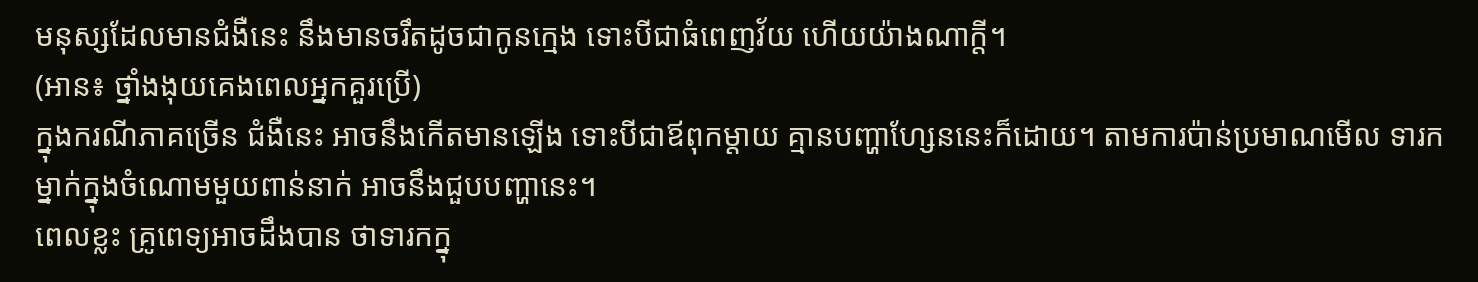មនុស្សដែលមានជំងឺនេះ នឹងមានចរឹតដូចជាកូនក្មេង ទោះបីជាធំពេញវ័យ ហើយយ៉ាងណាក្តី។
(អាន៖ ថ្នាំងងុយគេងពេលអ្នកគួរប្រើ)
ក្នុងករណីភាគច្រើន ជំងឺនេះ អាចនឹងកើតមានឡើង ទោះបីជាឪពុកម្តាយ គ្មានបញ្ហាហ្សែននេះក៏ដោយ។ តាមការប៉ាន់ប្រមាណមើល ទារកម្នាក់ក្នុងចំណោមមួយពាន់នាក់ អាចនឹងជួបបញ្ហានេះ។
ពេលខ្លះ គ្រូពេទ្យអាចដឹងបាន ថាទារកក្នុ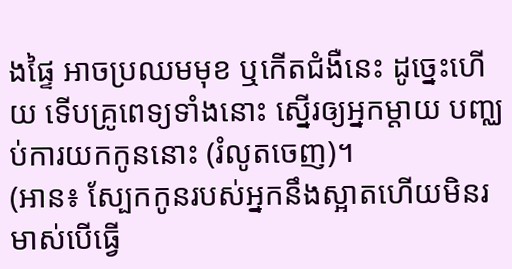ងផ្ទៃ អាចប្រឈមមុខ ឬកើតជំងឺនេះ ដូច្នេះហើយ ទើបគ្រូពេទ្យទាំងនោះ ស្នើរឲ្យអ្នកម្តាយ បញ្ឈប់ការយកកូននោះ (រំលូតចេញ)។
(អាន៖ ស្បែកកូនរបស់អ្នកនឹងស្អាតហើយមិនរមាស់បើធ្វើ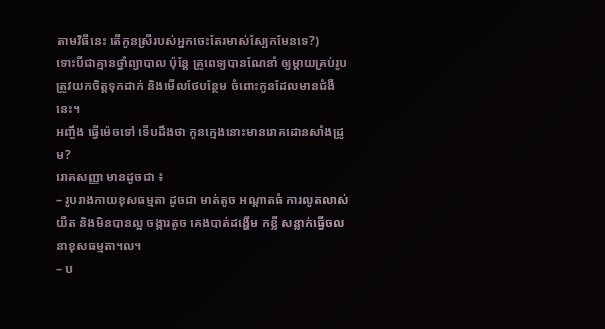តាមវិធីនេះ តើកូនស្រីរបស់អ្នកចេះតែរមាស់ស្បែកមែនទេ?)
ទោះបីជាគ្មានថ្នាំព្យាបាល ប៉ុន្តែ គ្រូពេទ្យបានណែនាំ ឲ្យម្តាយគ្រប់រូប ត្រូវយកចិត្តទុកដាក់ និងមើលថែបន្ថែម ចំពោះកូនដែលមានជំងឺនេះ។
អញ្ចឹង ធ្វើម៉េចទៅ ទើបដឹងថា កូនក្មេងនោះមានរោគដោនសាំងដ្រូម?
រោគសញ្ញា មានដូចជា ៖
– រូបរាងកាយខុសធម្មតា ដូចជា មាត់តូច អណ្តាតធំ ការលូតលាស់យឺត និងមិនបានល្អ ចង្ការតូច គេងបាត់ដង្ហើម កខ្លី សន្លាក់ធ្វើចលនាខុសធម្មតា។ល។
– ប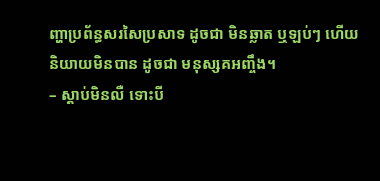ញ្ហាប្រព័ន្ធសរសៃប្រសាទ ដូចជា មិនឆ្លាត ឬឡប់ៗ ហើយនិយាយមិនបាន ដូចជា មនុស្សគអញ្ចឹង។
– ស្តាប់មិនលឺ ទោះបី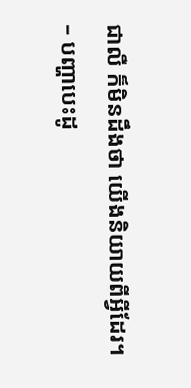ជាលឺ ក៏មិនដឹងថា យើងនិយាយពីអ្វីដែរ។
– បញ្ហាបេះដូ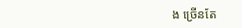ង ច្រើនតែ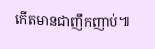កើតមានជាញឹកញាប់៕